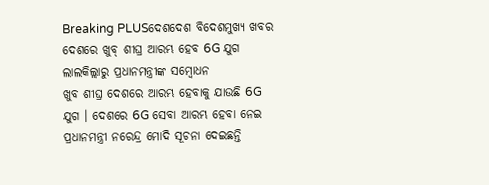Breaking PLUSଦେଶଦେଶ ବିଦେଶମୁଖ୍ୟ ଖବର
ଦେଶରେ ଖୁବ୍ ଶୀଘ୍ର ଆରମ୍ଭ ହେବ 6G ଯୁଗ
ଲାଲକିଲ୍ଲାରୁ ପ୍ରଧାନମନ୍ତ୍ରୀଙ୍କ ସମ୍ବୋଧନ
ଖୁବ ଶୀଘ୍ର ଦେଶରେ ଆରମ୍ଭ ହେବାକୁ ଯାଉଛି 6G ଯୁଗ । ଦେଶରେ 6G ସେବା ଆରମ୍ଭ ହେବା ନେଇ ପ୍ରଧାନମନ୍ତ୍ରୀ ନରେନ୍ଦ୍ର ମୋଦି ସୂଚନା ଦେଇଛନ୍ତି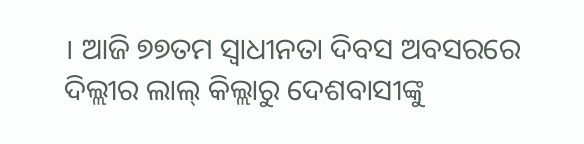। ଆଜି ୭୭ତମ ସ୍ୱାଧୀନତା ଦିବସ ଅବସରରେ ଦିଲ୍ଲୀର ଲାଲ୍ କିଲ୍ଲାରୁ ଦେଶବାସୀଙ୍କୁ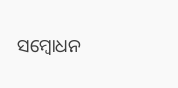ସମ୍ବୋଧନ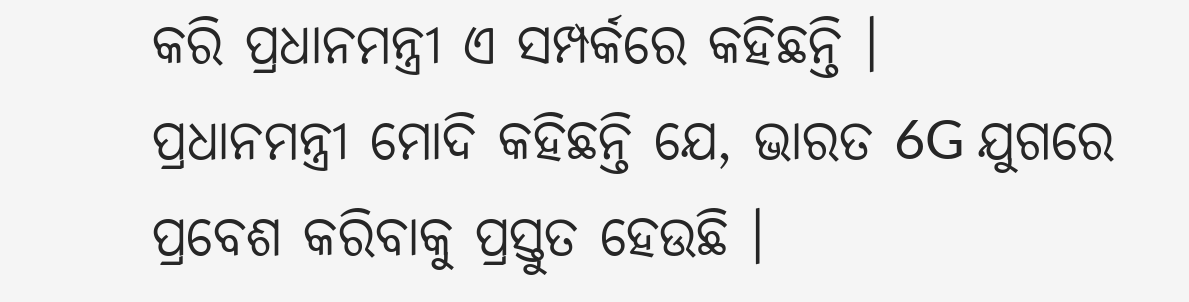କରି ପ୍ରଧାନମନ୍ତ୍ରୀ ଏ ସମ୍ପର୍କରେ କହିଛନ୍ତି ।
ପ୍ରଧାନମନ୍ତ୍ରୀ ମୋଦି କହିଛନ୍ତି ଯେ, ଭାରତ 6G ଯୁଗରେ ପ୍ରବେଶ କରିବାକୁ ପ୍ରସ୍ତୁତ ହେଉଛି ।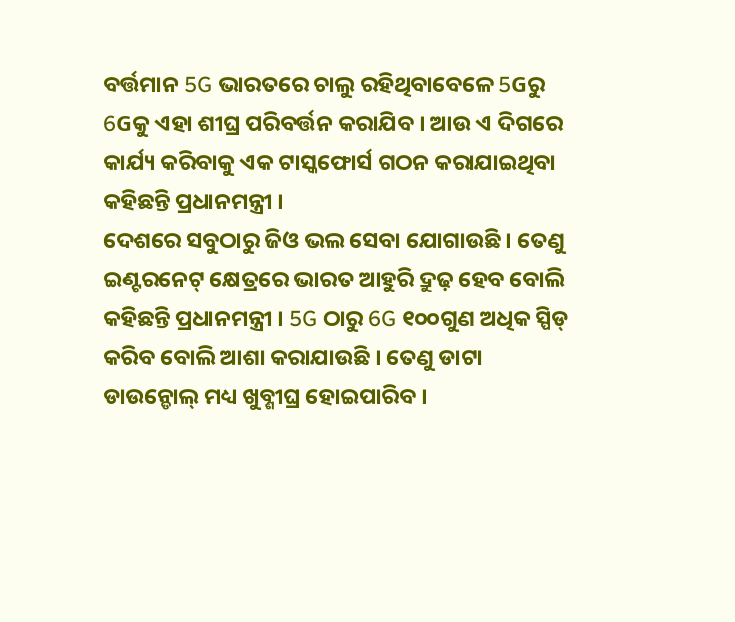ବର୍ତ୍ତମାନ 5G ଭାରତରେ ଚାଲୁ ରହିଥିବାବେଳେ 5Gରୁ 6Gକୁ ଏହା ଶୀଘ୍ର ପରିବର୍ତ୍ତନ କରାଯିବ । ଆଉ ଏ ଦିଗରେ କାର୍ଯ୍ୟ କରିବାକୁ ଏକ ଟାସ୍କଫୋର୍ସ ଗଠନ କରାଯାଇଥିବା କହିଛନ୍ତି ପ୍ରଧାନମନ୍ତ୍ରୀ ।
ଦେଶରେ ସବୁଠାରୁ ଜିଓ ଭଲ ସେବା ଯୋଗାଉଛି । ତେଣୁ ଇଣ୍ଟରନେଟ୍ କ୍ଷେତ୍ରରେ ଭାରତ ଆହୁରି ଦ୍ରୁଢ଼ ହେବ ବୋଲି କହିଛନ୍ତି ପ୍ରଧାନମନ୍ତ୍ରୀ । 5G ଠାରୁ 6G ୧୦୦ଗୁଣ ଅଧିକ ସ୍ପିଡ୍ କରିବ ବୋଲି ଆଶା କରାଯାଉଛି । ତେଣୁ ଡାଟା ଡାଉନ୍ଡୋଲ୍ ମଧ୍ୟ ଖୁବ୍ଶୀଘ୍ର ହୋଇପାରିବ ।